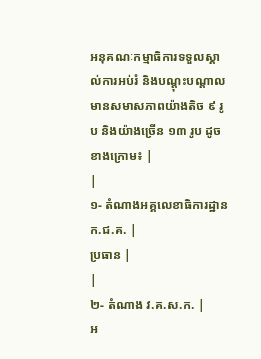អនុគណៈកម្មាធិការទទួលស្គាល់ការអប់រំ និងបណ្តុះបណ្តាល មានសមាសភាពយ៉ាងតិច ៩ រូប និងយ៉ាងច្រើន ១៣ រូប ដូចខាងក្រោម៖ |
|
១- តំណាងអគ្គលេខាធិការដ្ឋាន ក.ជ.គ. |
ប្រធាន |
|
២- តំណាង វ.គ.ស.ក. |
អ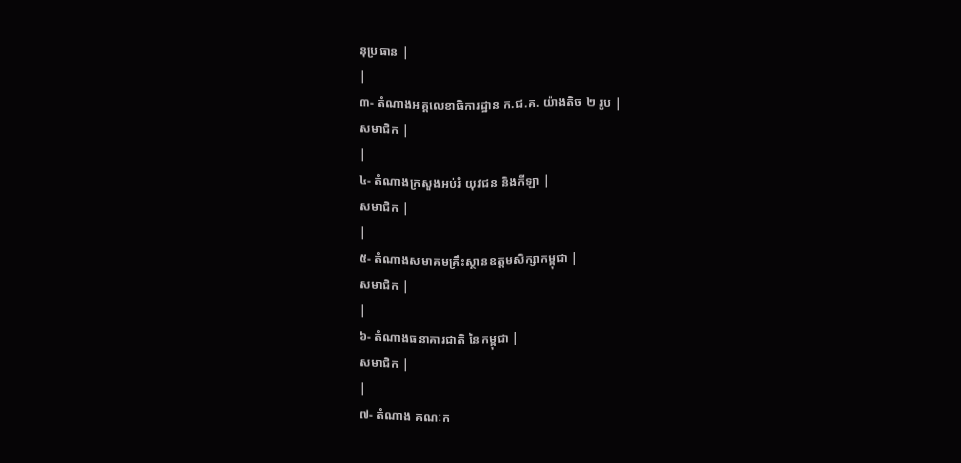នុប្រធាន |
|
៣- តំណាងអគ្គលេខាធិការដ្ឋាន ក.ជ.គ. យ៉ាងតិច ២ រូប |
សមាជិក |
|
៤- តំណាងក្រសួងអប់រំ យុវជន និងកីឡា |
សមាជិក |
|
៥- តំណាងសមាគមគ្រឹះស្ថានឧត្តមសិក្សាកម្ពុជា |
សមាជិក |
|
៦- តំណាងធនាគារជាតិ នៃកម្ពុជា |
សមាជិក |
|
៧- តំណាង គណៈក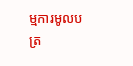ម្មការមូលបត្រ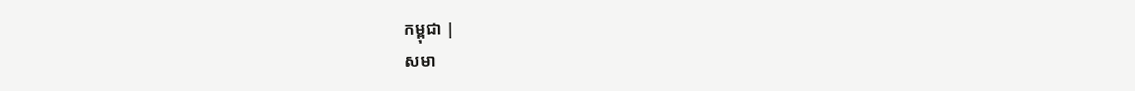កម្ពុជា |
សមា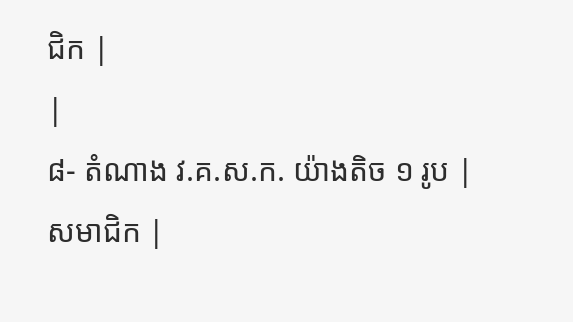ជិក |
|
៨- តំណាង វ.គ.ស.ក. យ៉ាងតិច ១ រូប |
សមាជិក |